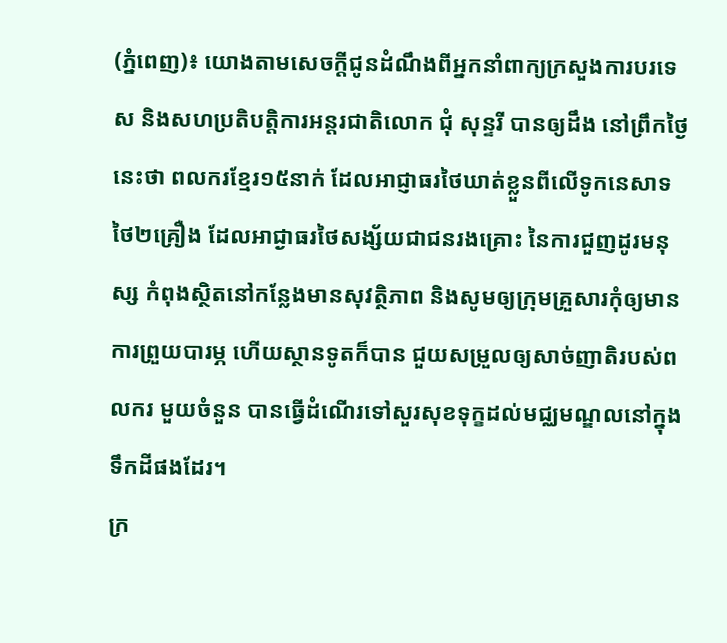(ភ្នំពេញ)៖ យោងតាមសេចក្តីជូនដំណឹងពីអ្នកនាំពាក្យក្រសួងការបរទេស និងសហប្រតិបត្តិការអន្តរជាតិលោក ជុំ សុន្ទរី បានឲ្យដឹង នៅព្រឹកថ្ងៃនេះថា ពលករខ្មែរ១៥នាក់ ដែលអាជ្ញាធរថៃឃាត់ខ្លួនពីលើទូកនេសាទថៃ២គ្រឿង ដែលអាជ្ងាធរថៃសង្ស័យជាជនរងគ្រោះ នៃការជួញដូរមនុស្ស កំពុងស្ថិតនៅកន្លែងមានសុវត្ថិភាព និងសូមឲ្យក្រុមគ្រួសារកុំឲ្យមានការព្រួយបារម្ភ ហើយស្ថានទូតក៏បាន ជួយសម្រួលឲ្យសាច់ញាតិរបស់ពលករ មួយចំនួន បានធ្វើដំណើរទៅសួរសុខទុក្ខដល់មជ្ឈមណ្ឌលនៅក្នុងទឹកដីផងដែរ។
ក្រ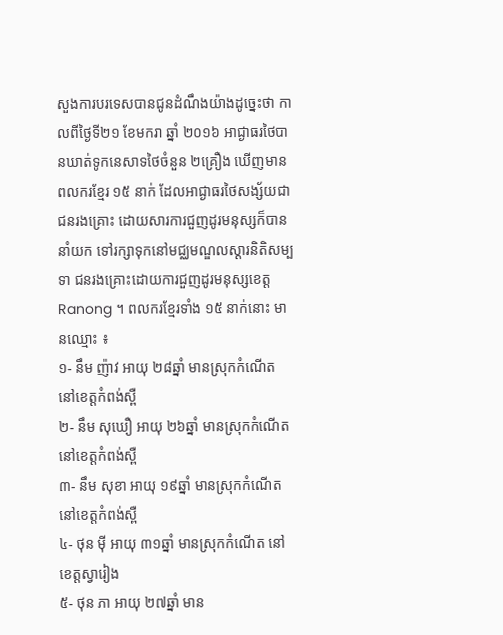សួងការបរទេសបានជូនដំណឹងយ៉ាងដូច្នេះថា កាលពីថ្ងៃទី២១ ខែមករា ឆ្នាំ ២០១៦ អាជ្ងាធរថៃបានឃាត់ទូកនេសាទថៃចំនួន ២គ្រឿង ឃើញមានពលករខ្មែរ ១៥ នាក់ ដែលអាជ្ងាធរថៃសង្ស័យជាជនរងគ្រោះ ដោយសារការជួញដូរមនុស្សក៏បាននាំយក ទៅរក្សាទុកនៅមជ្ឈមណ្ឌលស្តារនិតិសម្បទា ជនរងគ្រោះដោយការជួញដូរមនុស្សខេត្ត Ranong ។ ពលករខ្មែរទាំង ១៥ នាក់នោះ មានឈ្មោះ ៖
១- នឹម ញ៉ាវ អាយុ ២៨ឆ្នាំ មានស្រុកកំណើត នៅខេត្តកំពង់ស្ពឺ
២- នឹម សុឃឿ អាយុ ២៦ឆ្នាំ មានស្រុកកំណើត នៅខេត្តកំពង់ស្ពឺ
៣- នឹម សុខា អាយុ ១៩ឆ្នាំ មានស្រុកកំណើត នៅខេត្តកំពង់ស្ពឺ
៤- ថុន ម៉ី អាយុ ៣១ឆ្នាំ មានស្រុកកំណើត នៅខេត្តស្វារៀង
៥- ថុន ភា អាយុ ២៧ឆ្នាំ មាន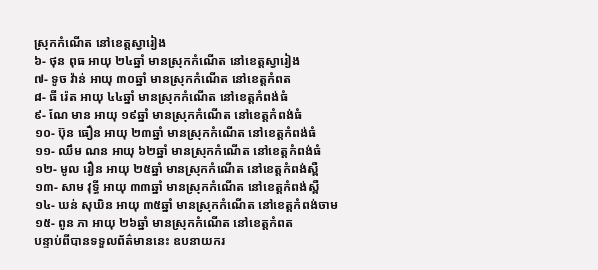ស្រុកកំណើត នៅខេត្តស្វារៀង
៦- ថុន ពុធ អាយុ ២៤ឆ្នាំ មានស្រុកកំណើត នៅខេត្តស្វារៀង
៧- ទូច វ៉ាន់ អាយុ ៣០ឆ្នាំ មានស្រុកកំណើត នៅខេត្តកំពត
៨- ធី រ៉េត អាយុ ៤៤ឆ្នាំ មានស្រុកកំណើត នៅខេត្តកំពង់ធំ
៩- ណែ មាន អាយុ ១៩ឆ្នាំ មានស្រុកកំណើត នៅខេត្តកំពង់ធំ
១០- ប៊ុន ធឿន អាយុ ២៣ឆ្នាំ មានស្រុកកំណើត នៅខេត្តកំពង់ធំ
១១- ឈឹម ណន អាយុ ៦២ឆ្នាំ មានស្រុកកំណើត នៅខេត្តកំពង់ធំ
១២- មូល រឿន អាយុ ២៥ឆ្នាំ មានស្រុកកំណើត នៅខេត្តកំពង់ស្ពឺ
១៣- សាម វុទ្ធី អាយុ ៣៣ឆ្នាំ មានស្រុកកំណើត នៅខេត្តកំពង់ស្ពឺ
១៤- ឃន់ សុឃិន អាយុ ៣៥ឆ្នាំ មានស្រុកកំណើត នៅខេត្តកំពង់ចាម
១៥- ពូន ភា អាយុ ២៦ឆ្នាំ មានស្រុកកំណើត នៅខេត្តកំពត
បន្ទាប់ពីបានទទួលព័ត៌មាននេះ ឧបនាយករ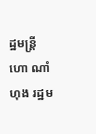ដ្ឋមន្រ្តី ហោ ណាំហុង រដ្ឋម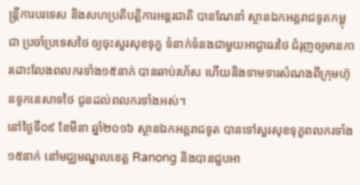ន្ត្រីការបរទេស និងសហប្រតិបត្តិការអន្តរជាតិ បានណែនាំ ស្ថានឯកអគ្គរាជទូតកម្ពុជា ប្រចាំប្រទេសថៃ ឲ្យចុះសួរសុខទុក្ខ ទំនាក់ទំនងជាមួយអាជ្ងាធរថៃ ជំរុញឲ្យមានការដោះលែងពលករទាំង១៥នាក់ បានឆាប់រហ័ស ហើយនិងទាមទារសំណងពីក្រុមហ៊ុនទូកនេសាទថៃ ជូនដល់ពលករទាំងអស់។
នៅថ្ងៃទី០៩ ខែមីនា ឆ្នាំ២០១៦ ស្ថានឯកអគ្គរាជទូត បានទៅសួរសុខទុក្ខពលករទាំង ១៥នាក់ នៅមជ្ឈមណ្ឌលខេត្ត Ranong និងបានជួបអា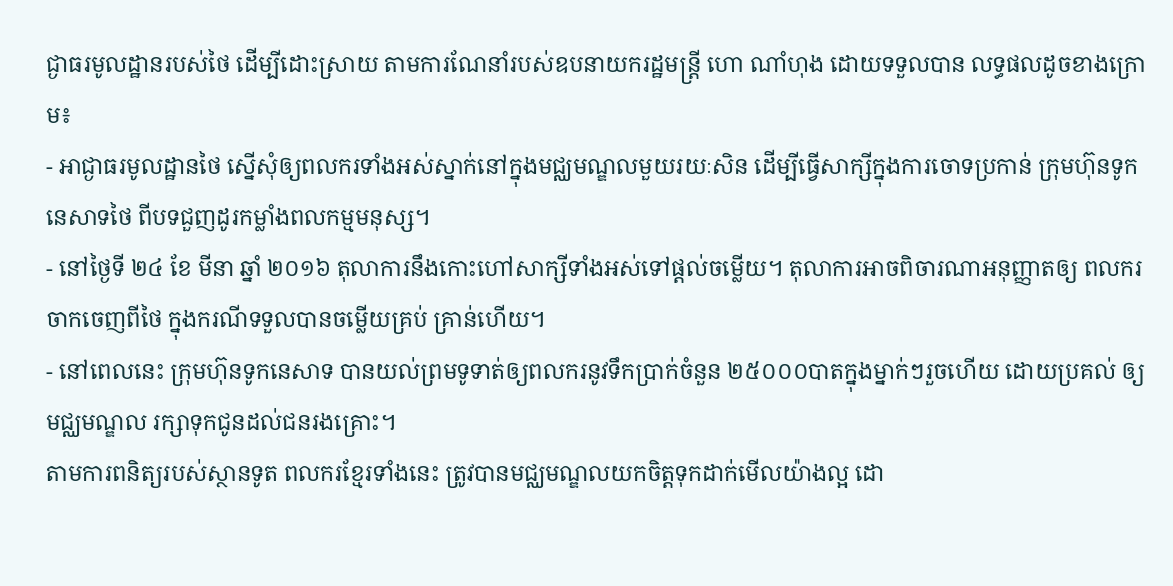ជ្ងាធរមូលដ្ឋានរបស់ថៃ ដើម្បីដោះស្រាយ តាមការណែនាំរបស់ឧបនាយករដ្ឋមន្រ្តី ហោ ណាំហុង ដោយទទួលបាន លទ្ធផលដូចខាងក្រោម៖
- អាជ្ងាធរមូលដ្ឋានថៃ ស្នើសុំឲ្យពលករទាំងអស់ស្នាក់នៅក្នុងមជ្ឈមណ្ឌលមួយរយៈសិន ដើម្បីធ្វើសាក្សីក្នុងការចោទប្រកាន់ ក្រុមហ៊ុនទូកនេសាទថៃ ពីបទជួញដូរកម្លាំងពលកម្មមនុស្ស។
- នៅថ្ងៃទី ២៤ ខែ មីនា ឆ្នាំ ២០១៦ តុលាការនឹងកោះហៅសាក្សីទាំងអស់ទៅផ្តល់ចម្លើយ។ តុលាការអាចពិចារណាអនុញ្ញាតឲ្យ ពលករ ចាកចេញពីថៃ ក្នុងករណីទទួលបានចម្លើយគ្រប់ គ្រាន់ហើយ។
- នៅពេលនេះ ក្រុមហ៊ុនទូកនេសាទ បានយល់ព្រមទូទាត់ឲ្យពលករនូវទឹកប្រាក់ចំនួន ២៥០០០បាតក្នុងម្នាក់ៗរួចហើយ ដោយប្រគល់ ឲ្យមជ្ឈមណ្ឌល រក្សាទុកជូនដល់ជនរងគ្រោះ។
តាមការពនិត្យរបស់ស្ថានទូត ពលករខ្មែរទាំងនេះ ត្រូវបានមជ្ឈមណ្ឌលយកចិត្តទុកដាក់មើលយ៉ាងល្អ ដោ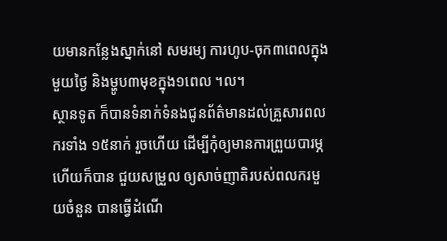យមានកន្លែងស្នាក់នៅ សមរម្យ ការហូប-ចុក៣ពេលក្នុងមួយថ្ងៃ និងម្ហូប៣មុខក្នុង១ពេល ។ល។
ស្ថានទូត ក៏បានទំនាក់ទំនងជូនព័ត៌មានដល់គ្រួសារពលករទាំង ១៥នាក់ រួចហើយ ដើម្បីកុំឲ្យមានការព្រួយបារម្ភហើយក៏បាន ជួយសម្រួល ឲ្យសាច់ញាតិរបស់ពលករមួយចំនួន បានធ្វើដំណើ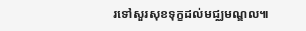រទៅសួរសុខទុក្ខដល់មជ្ឈមណ្ឌល៕